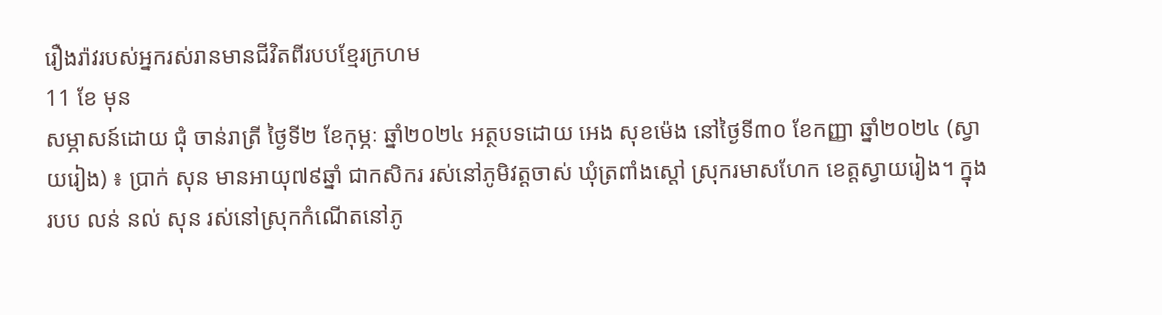រឿងរ៉ាវរបស់អ្នករស់រានមានជីវិតពីរបបខ្មែរក្រហម
11 ខែ មុន
សម្ភាសន៍ដោយ ជុំ ចាន់រាត្រី ថ្ងៃទី២ ខែកុម្ភៈ ឆ្នាំ២០២៤ អត្ថបទដោយ អេង សុខម៉េង នៅថ្ងៃទី៣០ ខែកញ្ញា ឆ្នាំ២០២៤ (ស្វាយរៀង) ៖ ប្រាក់ សុន មានអាយុ៧៩ឆ្នាំ ជាកសិករ រស់នៅភូមិវត្តចាស់ ឃុំត្រពាំងស្តៅ ស្រុករមាសហែក ខេត្តស្វាយរៀង។ ក្នុងរបប លន់ នល់ សុន រស់នៅស្រុកកំណើតនៅភូ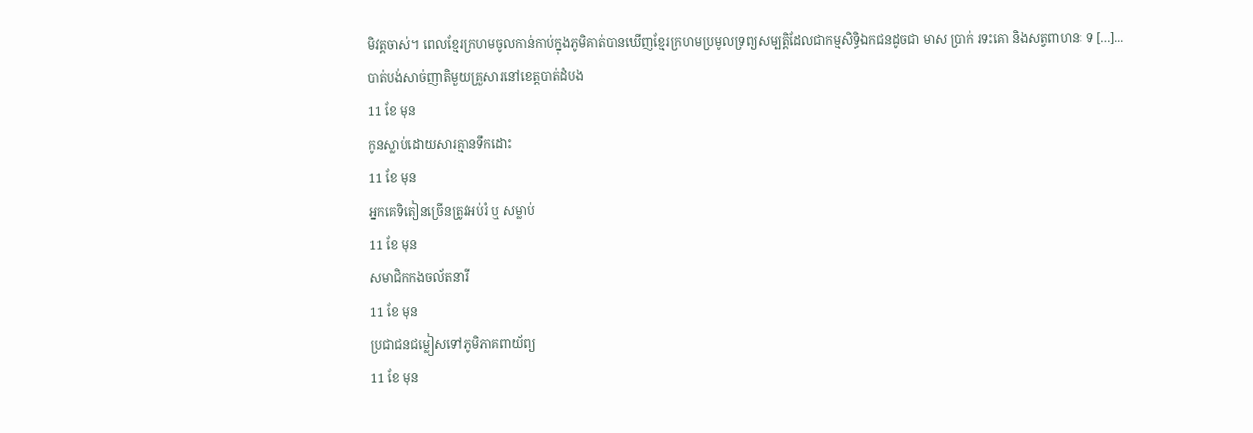មិវត្តចាស់។ ពេលខ្មែរក្រហមចូលកាន់កាប់ក្នុងភូមិគាត់បានឃើញខ្មែរក្រហមប្រមូលទ្រព្យសម្បត្តិដែលជាកម្មសិទ្ធិឯកជនដូចជា មាស ប្រាក់ រទះគោ និងសត្វពាហនៈ ទ […]...
បាត់បង់សាច់ញាតិមួយគ្រួសារនៅខេត្តបាត់ដំបង
11 ខែ មុន
កូនស្លាប់ដោយសារគ្មានទឹកដោះ
11 ខែ មុន
អ្នកគេទិតៀនច្រើនត្រូវអប់រំ ឬ សម្លាប់
11 ខែ មុន
សមាជិកកងចល័តនារី
11 ខែ មុន
ប្រជាជនជម្លៀសទៅភូមិភាគពាយ័ព្យ
11 ខែ មុន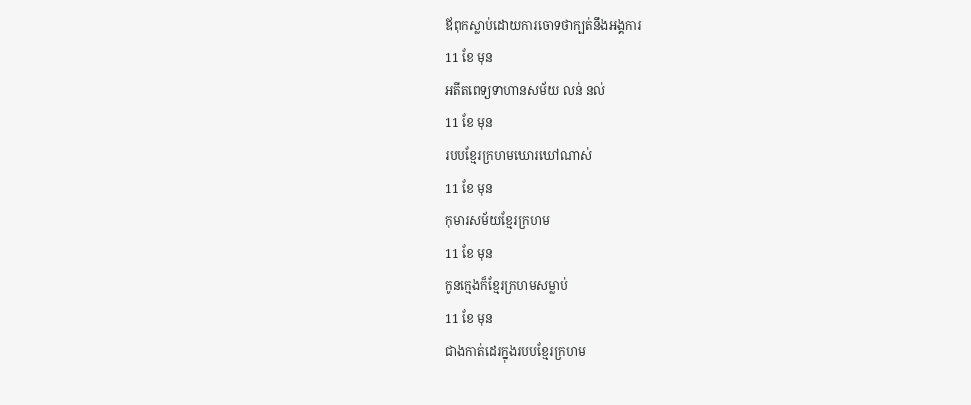ឪពុកស្លាប់ដោយការចោទថាក្បត់នឹងអង្គការ
11 ខែ មុន
អតីតពេទ្យទាហានសម័យ លន់ នល់
11 ខែ មុន
របបខ្មែរក្រហមឃោរឃៅណាស់
11 ខែ មុន
កុមារសម័យខ្មែរក្រហម
11 ខែ មុន
កូនក្មេងក៏ខ្មែរក្រហមសម្លាប់
11 ខែ មុន
ជាងកាត់ដេរក្នុងរបបខ្មែរក្រហម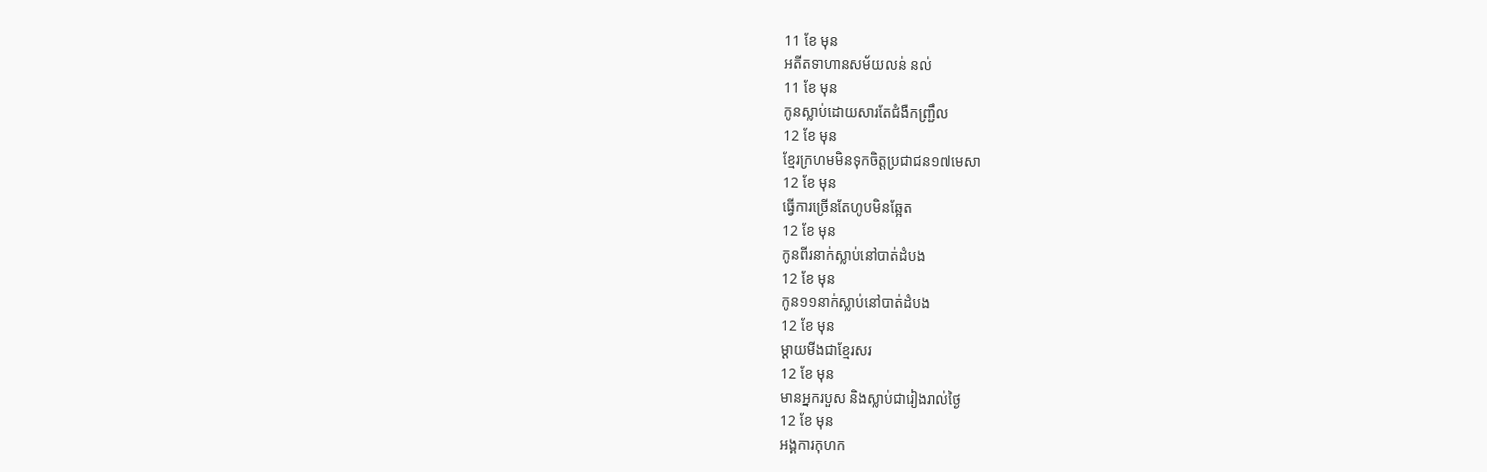11 ខែ មុន
អតីតទាហានសម័យលន់ នល់
11 ខែ មុន
កូនស្លាប់ដោយសារតែជំងឺកញ្ជ្រឹល
12 ខែ មុន
ខ្មែរក្រហមមិនទុកចិត្តប្រជាជន១៧មេសា
12 ខែ មុន
ធ្វើការច្រើនតែហូបមិនឆ្អែត
12 ខែ មុន
កូនពីរនាក់ស្លាប់នៅបាត់ដំបង
12 ខែ មុន
កូន១១នាក់ស្លាប់នៅបាត់ដំបង
12 ខែ មុន
ម្ដាយមីងជាខ្មែរសរ
12 ខែ មុន
មានអ្នករបួស និងស្លាប់ជារៀងរាល់ថ្ងៃ
12 ខែ មុន
អង្គការកុហក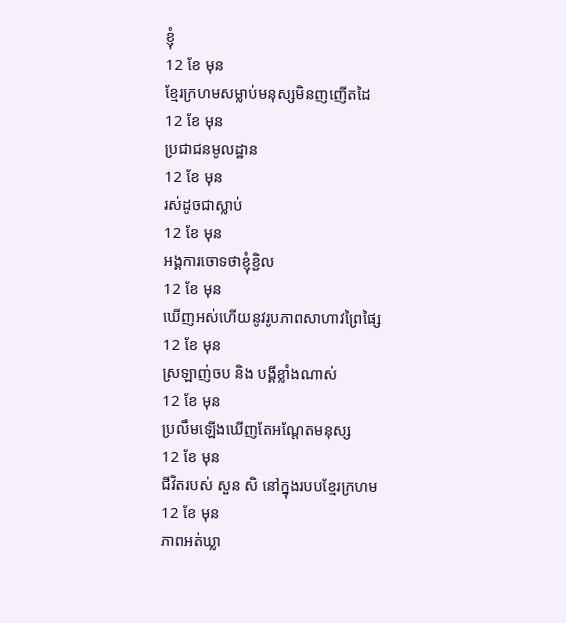ខ្ញុំ
12 ខែ មុន
ខ្មែរក្រហមសម្លាប់មនុស្សមិនញញើតដៃ
12 ខែ មុន
ប្រជាជនមូលដ្ឋាន
12 ខែ មុន
រស់ដូចជាស្លាប់
12 ខែ មុន
អង្គការចោទថាខ្ញុំខ្ជិល
12 ខែ មុន
ឃើញអស់ហើយនូវរូបភាពសាហាវព្រៃផ្សៃ
12 ខែ មុន
ស្រឡាញ់ចប និង បង្គីខ្លាំងណាស់
12 ខែ មុន
ប្រលឹមឡើងឃើញតែអណ្ដែតមនុស្ស
12 ខែ មុន
ជីវិតរបស់ សួន សិ នៅក្នុងរបបខ្មែរក្រហម
12 ខែ មុន
ភាពអត់ឃ្លា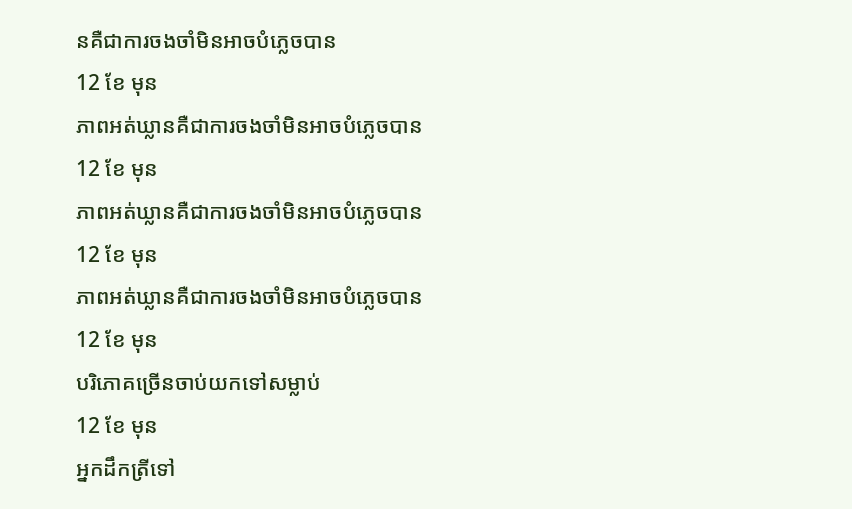នគឺជាការចងចាំមិនអាចបំភ្លេចបាន
12 ខែ មុន
ភាពអត់ឃ្លានគឺជាការចងចាំមិនអាចបំភ្លេចបាន
12 ខែ មុន
ភាពអត់ឃ្លានគឺជាការចងចាំមិនអាចបំភ្លេចបាន
12 ខែ មុន
ភាពអត់ឃ្លានគឺជាការចងចាំមិនអាចបំភ្លេចបាន
12 ខែ មុន
បរិភោគច្រើនចាប់យកទៅសម្លាប់
12 ខែ មុន
អ្នកដឹកត្រីទៅ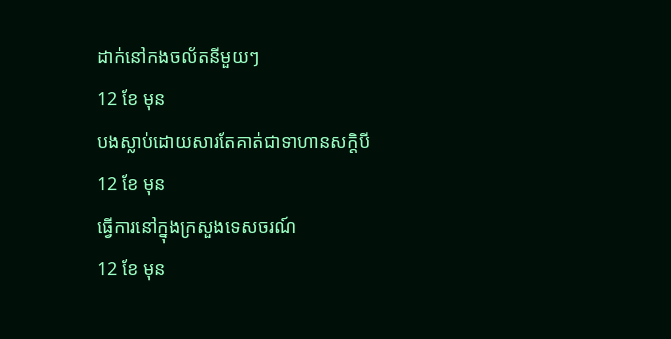ដាក់នៅកងចល័តនីមួយៗ
12 ខែ មុន
បងស្លាប់ដោយសារតែគាត់ជាទាហានសក្ដិបី
12 ខែ មុន
ធ្វើការនៅក្នុងក្រសួងទេសចរណ៍
12 ខែ មុន